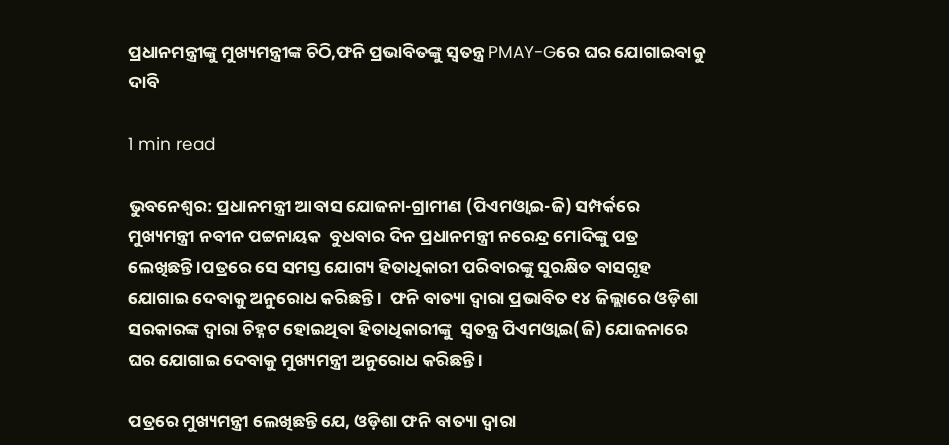ପ୍ରଧାନମନ୍ତ୍ରୀଙ୍କୁ ମୁଖ୍ୟମନ୍ତ୍ରୀଙ୍କ ଚିଠି,ଫନି ପ୍ରଭାବିତଙ୍କୁ ସ୍ୱତନ୍ତ୍ର PMAY-Gରେ ଘର ଯୋଗାଇବାକୁ ଦାବି

1 min read

ଭୁବନେଶ୍ୱର: ପ୍ରଧାନମନ୍ତ୍ରୀ ଆବାସ ଯୋଜନା-ଗ୍ରାମୀଣ (ପିଏମଓ୍ୱାଇ-ଜି) ସମ୍ପର୍କରେ ମୁଖ୍ୟମନ୍ତ୍ରୀ ନବୀନ ପଟ୍ଟନାୟକ  ବୁଧବାର ଦିନ ପ୍ରଧାନମନ୍ତ୍ରୀ ନରେନ୍ଦ୍ର ମୋଦିଙ୍କୁ ପତ୍ର ଲେଖିଛନ୍ତି ।ପତ୍ରରେ ସେ ସମସ୍ତ ଯୋଗ୍ୟ ହିତାଧିକାରୀ ପରିବାରଙ୍କୁ ସୁରକ୍ଷିତ ବାସଗୃହ ଯୋଗାଇ ଦେବାକୁ ଅନୁରୋଧ କରିଛନ୍ତି ।  ଫନି ବାତ୍ୟା ଦ୍ୱାରା ପ୍ରଭାବିତ ୧୪ ଜିଲ୍ଲାରେ ଓଡ଼ିଶା ସରକାରଙ୍କ ଦ୍ୱାରା ଚିହ୍ନଟ ହୋଇଥିବା ହିତାଧିକାରୀଙ୍କୁ  ସ୍ୱତନ୍ତ୍ର ପିଏମଓ୍ୱାଇ(ଜି) ଯୋଜନାରେ ଘର ଯୋଗାଇ ଦେବାକୁ ମୁଖ୍ୟମନ୍ତ୍ରୀ ଅନୁରୋଧ କରିଛନ୍ତି ।

ପତ୍ରରେ ମୁଖ୍ୟମନ୍ତ୍ରୀ ଲେଖିଛନ୍ତି ଯେ, ଓଡ଼ିଶା ଫନି ବାତ୍ୟା ଦ୍ୱାରା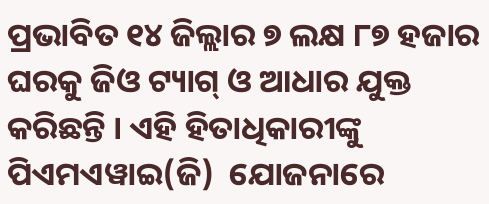ପ୍ରଭାବିତ ୧୪ ଜିଲ୍ଲାର ୭ ଲକ୍ଷ ୮୭ ହଜାର ଘରକୁ ଜିଓ ଟ୍ୟାଗ୍ ଓ ଆଧାର ଯୁକ୍ତ କରିଛନ୍ତି । ଏହି ହିତାଧିକାରୀଙ୍କୁ  ପିଏମଏୱାଇ(ଜି)  ଯୋଜନାରେ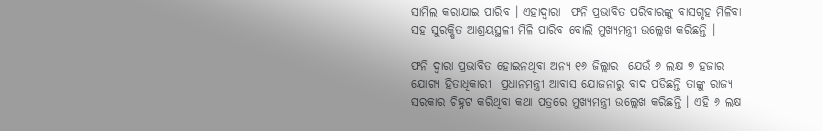ସାମିଲ କରାଯାଇ ପାରିବ । ଏହାଦ୍ୱାରା  ଫନି ପ୍ରଭାବିତ ପରିବାରଙ୍କୁ ବାସଗୃହ ମିଳିବା ସହ ସୁରକ୍ଷିତ ଆଶ୍ରୟସ୍ଥଳୀ ମିଳି ପାରିବ ବୋଲି ମୁଖ୍ୟମନ୍ତ୍ରୀ ଉଲ୍ଲେଖ କରିଛନ୍ତି ।

ଫନି ଦ୍ୱାରା ପ୍ରଭାବିତ ହୋଇନଥିବା ଅନ୍ୟ ୧୬ ଜିଲ୍ଲାର  ଯେଉଁ ୬ ଲକ୍ଷ ୭ ହଜାର ଯୋଗ୍ୟ ହିତାଧିକାରୀ  ପ୍ରଧାନମନ୍ତ୍ରୀ ଆବାସ ଯୋଜନାରୁ ବାଦ ପଡିଛନ୍ତି ତାଙ୍କୁ ରାଜ୍ୟ ସରକାର ଚିହ୍ନଟ କରିଥିବା କଥା ପତ୍ରରେ ମୁଖ୍ୟମନ୍ତ୍ରୀ ଉଲ୍ଲେଖ କରିଛନ୍ତି । ଏହି ୬ ଲକ୍ଷ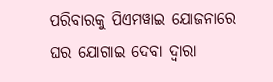ପରିବାରକୁ ପିଏମୱାଇ ଯୋଜନାରେ ଘର ଯୋଗାଇ ଦେବା ଦ୍ୱାରା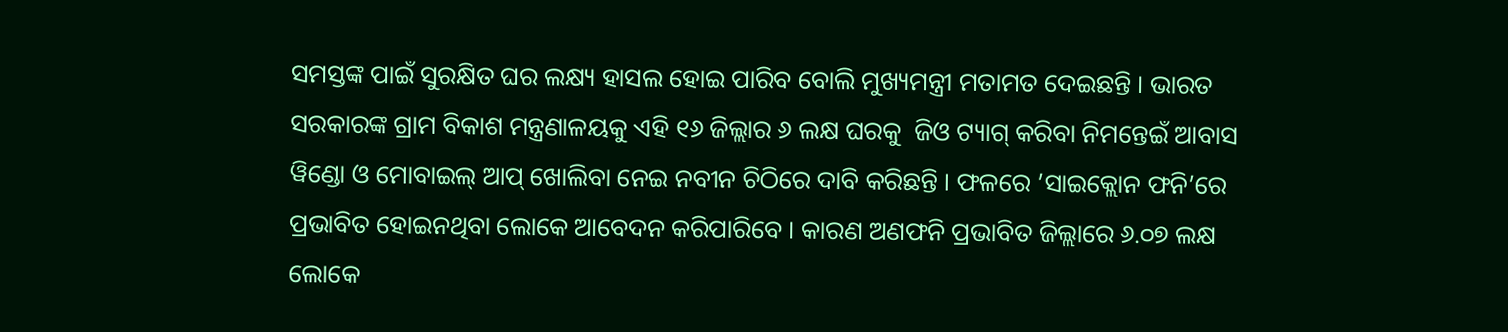ସମସ୍ତଙ୍କ ପାଇଁ ସୁରକ୍ଷିତ ଘର ଲକ୍ଷ୍ୟ ହାସଲ ହୋଇ ପାରିବ ବୋଲି ମୁଖ୍ୟମନ୍ତ୍ରୀ ମତାମତ ଦେଇଛନ୍ତି । ଭାରତ ସରକାରଙ୍କ ଗ୍ରାମ ବିକାଶ ମନ୍ତ୍ରଣାଳୟକୁ ଏହି ୧୬ ଜିଲ୍ଲାର ୬ ଲକ୍ଷ ଘରକୁ  ଜିଓ ଟ୍ୟାଗ୍ କରିବା ନିମନ୍ତେଇଁ ଆବାସ ୱିଣ୍ଡୋ ଓ ମୋବାଇଲ୍ ଆପ୍ ଖୋଲିବା ନେଇ ନବୀନ ଚିଠିରେ ଦାବି କରିଛନ୍ତି । ଫଳରେ ’ସାଇକ୍ଲୋନ ଫନି’ରେ ପ୍ରଭାବିତ ହୋଇନଥିବା ଲୋକେ ଆବେଦନ କରିପାରିବେ । କାରଣ ଅଣଫନି ପ୍ରଭାବିତ ଜିଲ୍ଲାରେ ୬.୦୭ ଲକ୍ଷ ଲୋକେ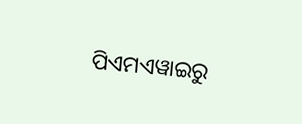ପିଏମଏୱାଇରୁ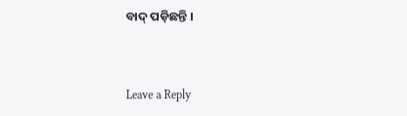ବାଦ୍ ପଡ଼ିଛନ୍ତି ।



Leave a Reply